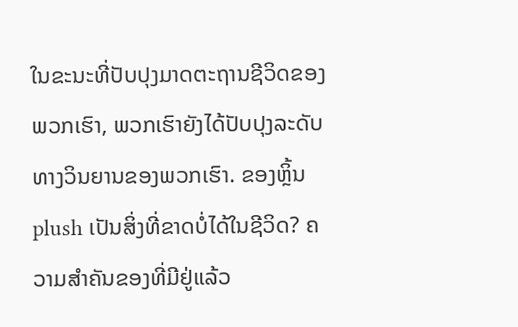ໃນຂະນະທີ່ປັບປຸງມາດຕະຖານຊີວິດຂອງພວກເຮົາ, ພວກເຮົາຍັງໄດ້ປັບປຸງລະດັບທາງວິນຍານຂອງພວກເຮົາ. ຂອງຫຼິ້ນ plush ເປັນສິ່ງທີ່ຂາດບໍ່ໄດ້ໃນຊີວິດ? ຄວາມສໍາຄັນຂອງທີ່ມີຢູ່ແລ້ວ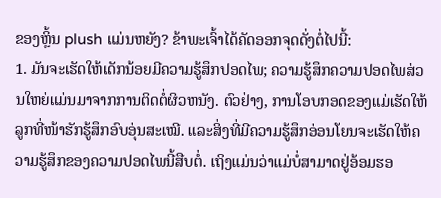ຂອງຫຼິ້ນ plush ແມ່ນຫຍັງ? ຂ້າພະເຈົ້າໄດ້ຄັດອອກຈຸດດັ່ງຕໍ່ໄປນີ້:
1. ມັນຈະເຮັດໃຫ້ເດັກນ້ອຍມີຄວາມຮູ້ສຶກປອດໄພ; ຄວາມຮູ້ສຶກຄວາມປອດໄພສ່ວນໃຫຍ່ແມ່ນມາຈາກການຕິດຕໍ່ຜິວຫນັງ. ຕົວຢ່າງ, ການໂອບກອດຂອງແມ່ເຮັດໃຫ້ລູກທີ່ໜ້າຮັກຮູ້ສຶກອົບອຸ່ນສະເໝີ. ແລະສິ່ງທີ່ມີຄວາມຮູ້ສຶກອ່ອນໂຍນຈະເຮັດໃຫ້ຄວາມຮູ້ສຶກຂອງຄວາມປອດໄພນີ້ສືບຕໍ່. ເຖິງແມ່ນວ່າແມ່ບໍ່ສາມາດຢູ່ອ້ອມຮອ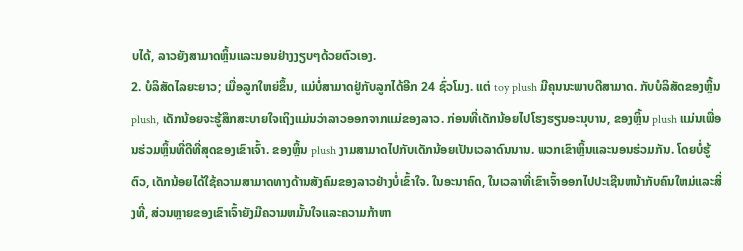ບໄດ້, ລາວຍັງສາມາດຫຼິ້ນແລະນອນຢ່າງງຽບໆດ້ວຍຕົວເອງ.
2. ບໍລິສັດໄລຍະຍາວ; ເມື່ອລູກໃຫຍ່ຂຶ້ນ, ແມ່ບໍ່ສາມາດຢູ່ກັບລູກໄດ້ອີກ 24 ຊົ່ວໂມງ. ແຕ່ toy plush ມີຄຸນນະພາບດີສາມາດ. ກັບບໍລິສັດຂອງຫຼິ້ນ plush, ເດັກນ້ອຍຈະຮູ້ສຶກສະບາຍໃຈເຖິງແມ່ນວ່າລາວອອກຈາກແມ່ຂອງລາວ. ກ່ອນທີ່ເດັກນ້ອຍໄປໂຮງຮຽນອະນຸບານ, ຂອງຫຼິ້ນ plush ແມ່ນເພື່ອນຮ່ວມຫຼິ້ນທີ່ດີທີ່ສຸດຂອງເຂົາເຈົ້າ. ຂອງຫຼິ້ນ plush ງາມສາມາດໄປກັບເດັກນ້ອຍເປັນເວລາດົນນານ. ພວກເຂົາຫຼິ້ນແລະນອນຮ່ວມກັນ. ໂດຍບໍ່ຮູ້ຕົວ, ເດັກນ້ອຍໄດ້ໃຊ້ຄວາມສາມາດທາງດ້ານສັງຄົມຂອງລາວຢ່າງບໍ່ເຂົ້າໃຈ. ໃນອະນາຄົດ, ໃນເວລາທີ່ເຂົາເຈົ້າອອກໄປປະເຊີນຫນ້າກັບຄົນໃຫມ່ແລະສິ່ງທີ່, ສ່ວນຫຼາຍຂອງເຂົາເຈົ້າຍັງມີຄວາມຫມັ້ນໃຈແລະຄວາມກ້າຫາ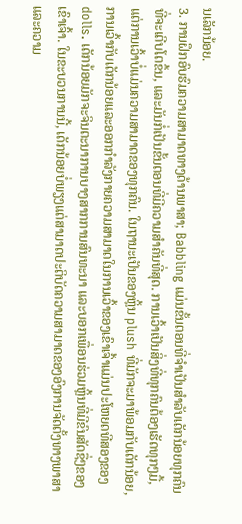ນເລັກນ້ອຍ.
3. ການຝຶກອົບຮົມຄວາມສາມາດທາງດ້ານພາສາ; Babbling ແມ່ນຂັ້ນຕອນທີ່ຈໍາເປັນສໍາລັບເດັກນ້ອຍທຸກຄົນທີ່ຈະເຕີບໂຕຂຶ້ນ, ແລະມັນກໍ່ເປັນຂັ້ນຕອນທີ່ມີຄວາມສໍາຄັນທີ່ສຸດ. ການເວົ້າເປັນສິ່ງທີ່ທຸກຄົນຕ້ອງເຮັດທຸກໆມື້, ແຕ່ການເວົ້າບໍ່ແມ່ນຄວາມສາມາດຂອງທຸກຄົນ. ໃນຖານະເປັນຂອງຫຼິ້ນ plush ທີ່ມັກຈະມາພ້ອມກັບເດັກນ້ອຍ, ການເວົ້າກັບເດັກນ້ອຍແລະອອກກໍາລັງກາຍຄວາມສາມາດໃນການເວົ້າຂອງເຂົາເຈົ້າແມ່ນປະໂຫຍດທີສອງຂອງ dolls. ເດັກນ້ອຍມັກຈະຈິນຕະນາການບາງສາກການສົນທະນາ ແລະບອກເພື່ອນຮ່ວມຫຼິ້ນທີ່ມີຂົນສັດຊື່ໆຂອງເຂົາເຈົ້າ. ໃນຂະບວນການນີ້, ເດັກນ້ອຍບໍ່ພຽງແຕ່ສາມາດປະຕິບັດຄວາມສາມາດຂອງອົງການຈັດຕັ້ງທາງພາສາແລະຄວາມ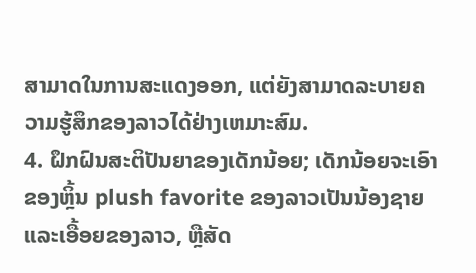ສາມາດໃນການສະແດງອອກ, ແຕ່ຍັງສາມາດລະບາຍຄວາມຮູ້ສຶກຂອງລາວໄດ້ຢ່າງເຫມາະສົມ.
4. ຝຶກຝົນສະຕິປັນຍາຂອງເດັກນ້ອຍ; ເດັກນ້ອຍຈະເອົາຂອງຫຼິ້ນ plush favorite ຂອງລາວເປັນນ້ອງຊາຍແລະເອື້ອຍຂອງລາວ, ຫຼືສັດ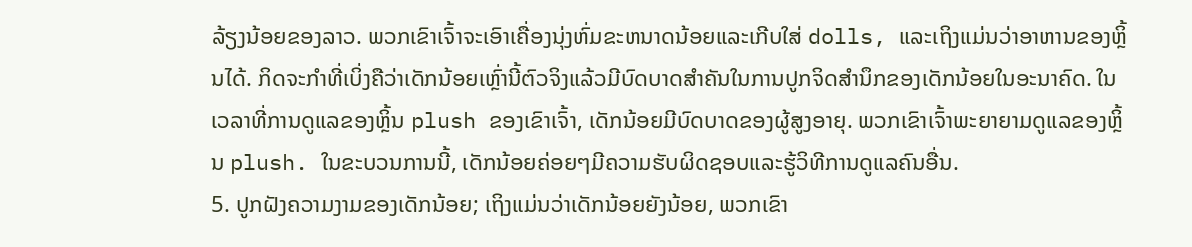ລ້ຽງນ້ອຍຂອງລາວ. ພວກເຂົາເຈົ້າຈະເອົາເຄື່ອງນຸ່ງຫົ່ມຂະຫນາດນ້ອຍແລະເກີບໃສ່ dolls, ແລະເຖິງແມ່ນວ່າອາຫານຂອງຫຼິ້ນໄດ້. ກິດຈະກໍາທີ່ເບິ່ງຄືວ່າເດັກນ້ອຍເຫຼົ່ານີ້ຕົວຈິງແລ້ວມີບົດບາດສໍາຄັນໃນການປູກຈິດສໍານຶກຂອງເດັກນ້ອຍໃນອະນາຄົດ. ໃນເວລາທີ່ການດູແລຂອງຫຼິ້ນ plush ຂອງເຂົາເຈົ້າ, ເດັກນ້ອຍມີບົດບາດຂອງຜູ້ສູງອາຍຸ. ພວກເຂົາເຈົ້າພະຍາຍາມດູແລຂອງຫຼິ້ນ plush. ໃນຂະບວນການນີ້, ເດັກນ້ອຍຄ່ອຍໆມີຄວາມຮັບຜິດຊອບແລະຮູ້ວິທີການດູແລຄົນອື່ນ.
5. ປູກຝັງຄວາມງາມຂອງເດັກນ້ອຍ; ເຖິງແມ່ນວ່າເດັກນ້ອຍຍັງນ້ອຍ, ພວກເຂົາ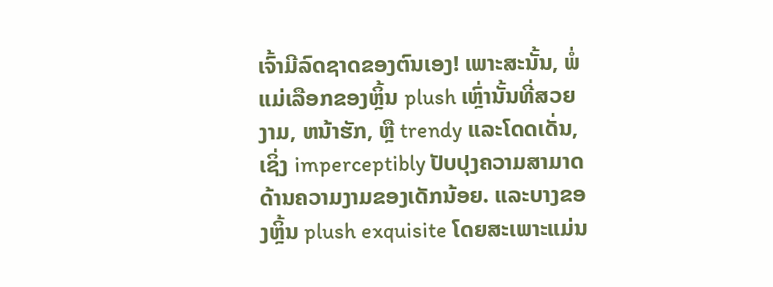ເຈົ້າມີລົດຊາດຂອງຕົນເອງ! ເພາະສະນັ້ນ, ພໍ່ແມ່ເລືອກຂອງຫຼິ້ນ plush ເຫຼົ່ານັ້ນທີ່ສວຍງາມ, ຫນ້າຮັກ, ຫຼື trendy ແລະໂດດເດັ່ນ, ເຊິ່ງ imperceptibly ປັບປຸງຄວາມສາມາດດ້ານຄວາມງາມຂອງເດັກນ້ອຍ. ແລະບາງຂອງຫຼິ້ນ plush exquisite ໂດຍສະເພາະແມ່ນ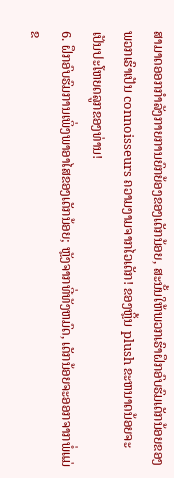ສາມາດອອກກໍາລັງກາຍການຍົກຍ້ອງຂອງເດັກນ້ອຍ, ສະນັ້ນໃຫ້ພວກເຮົາຝຶກອົບຮົມເດັກນ້ອຍຂອງພວກເຮົາເປັນ connoisseurs ຄວາມງາມຈາກໄວເດັກ! ຂອງຫຼິ້ນ plush ຂະຫນາດນ້ອຍຈະເປັນປະໂຫຍດລູກຂອງທ່ານ!
6. ຝຶກອົບຮົມການເພິ່ງພາອາໄສຂອງເດັກນ້ອຍ; ຫຼັງຈາກທີ່ທັງຫມົດ, ເດັກນ້ອຍຈະອອກຈາກພໍ່ແມ່ຂ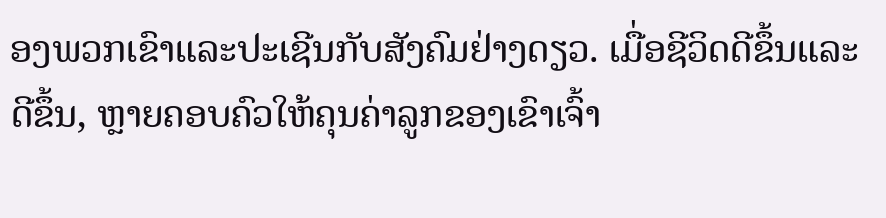ອງພວກເຂົາແລະປະເຊີນກັບສັງຄົມຢ່າງດຽວ. ເມື່ອຊີວິດດີຂຶ້ນແລະດີຂຶ້ນ, ຫຼາຍຄອບຄົວໃຫ້ຄຸນຄ່າລູກຂອງເຂົາເຈົ້າ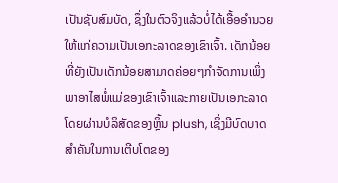ເປັນຊັບສົມບັດ, ຊຶ່ງໃນຕົວຈິງແລ້ວບໍ່ໄດ້ເອື້ອອໍານວຍໃຫ້ແກ່ຄວາມເປັນເອກະລາດຂອງເຂົາເຈົ້າ. ເດັກນ້ອຍທີ່ຍັງເປັນເດັກນ້ອຍສາມາດຄ່ອຍໆກໍາຈັດການເພິ່ງພາອາໄສພໍ່ແມ່ຂອງເຂົາເຈົ້າແລະກາຍເປັນເອກະລາດໂດຍຜ່ານບໍລິສັດຂອງຫຼິ້ນ plush, ເຊິ່ງມີບົດບາດສໍາຄັນໃນການເຕີບໂຕຂອງ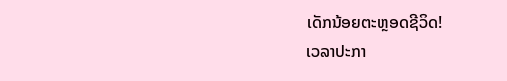ເດັກນ້ອຍຕະຫຼອດຊີວິດ!
ເວລາປະກາ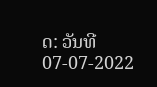ດ: ວັນທີ 07-07-2022